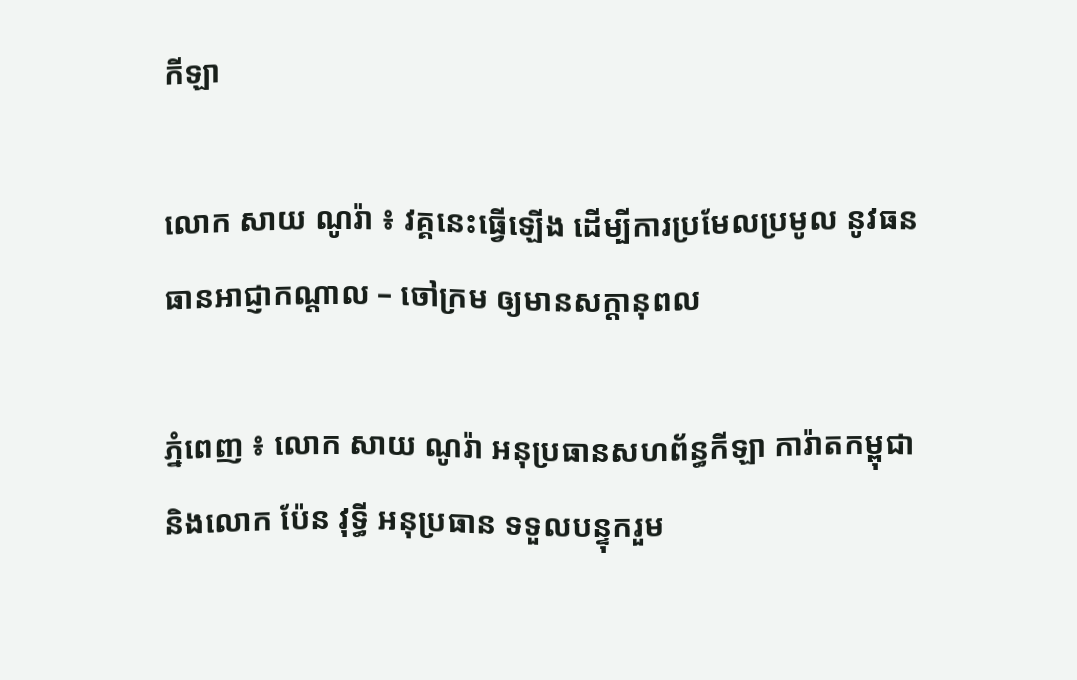កីឡា

លោក សាយ ណូរ៉ា ៖ វគ្គនេះធ្វើឡើង ដើម្បីការប្រមែលប្រមូល នូវធនធានអាជ្ញាកណ្ដាល – ចៅក្រម ឲ្យមានសក្តានុពល

ភ្នំពេញ ៖ លោក សាយ ណូរ៉ា អនុប្រធានសហព័ន្ធកីឡា ការ៉ាតកម្ពុជា និងលោក ប៉ែន វុទ្ធី អនុប្រធាន ទទួលបន្ទុករួម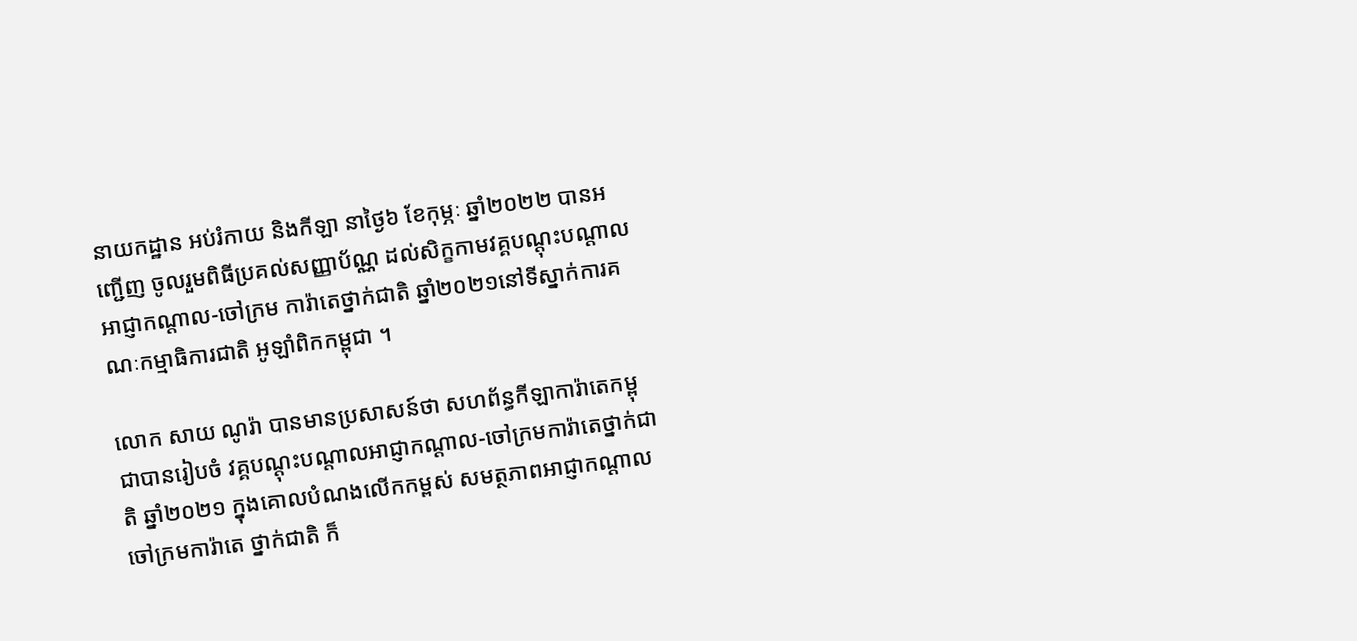នាយកដ្ឋាន អប់រំកាយ និងកីឡា នាថ្ងៃ៦ ខែកុម្ភៈ ឆ្នាំ២០២២ បានអញ្ជើញ ចូលរួមពិធីប្រគល់សញ្ញាប័ណ្ណ ដល់សិក្ខកាមវគ្គបណ្តុះបណ្តាល អាជ្ញាកណ្ដាល-ចៅក្រម ការ៉ាតេថ្នាក់ជាតិ ឆ្នាំ២០២១នៅទីស្នាក់ការគណៈកម្មាធិការជាតិ អូឡាំពិកកម្ពុជា ។

លោក សាយ ណូរ៉ា បានមានប្រសាសន៍ថា សហព័ន្ធកីឡាការ៉ាតេកម្ពុជាបានរៀបចំ វគ្គបណ្តុះបណ្តាលអាជ្ញាកណ្ដាល-ចៅក្រមការ៉ាតេថ្នាក់ជាតិ ឆ្នាំ២០២១ ក្នុងគោលបំណងលើកកម្ពស់ សមត្ថភាពអាជ្ញាកណ្ដាល ចៅក្រមការ៉ាតេ ថ្នាក់ជាតិ ក៏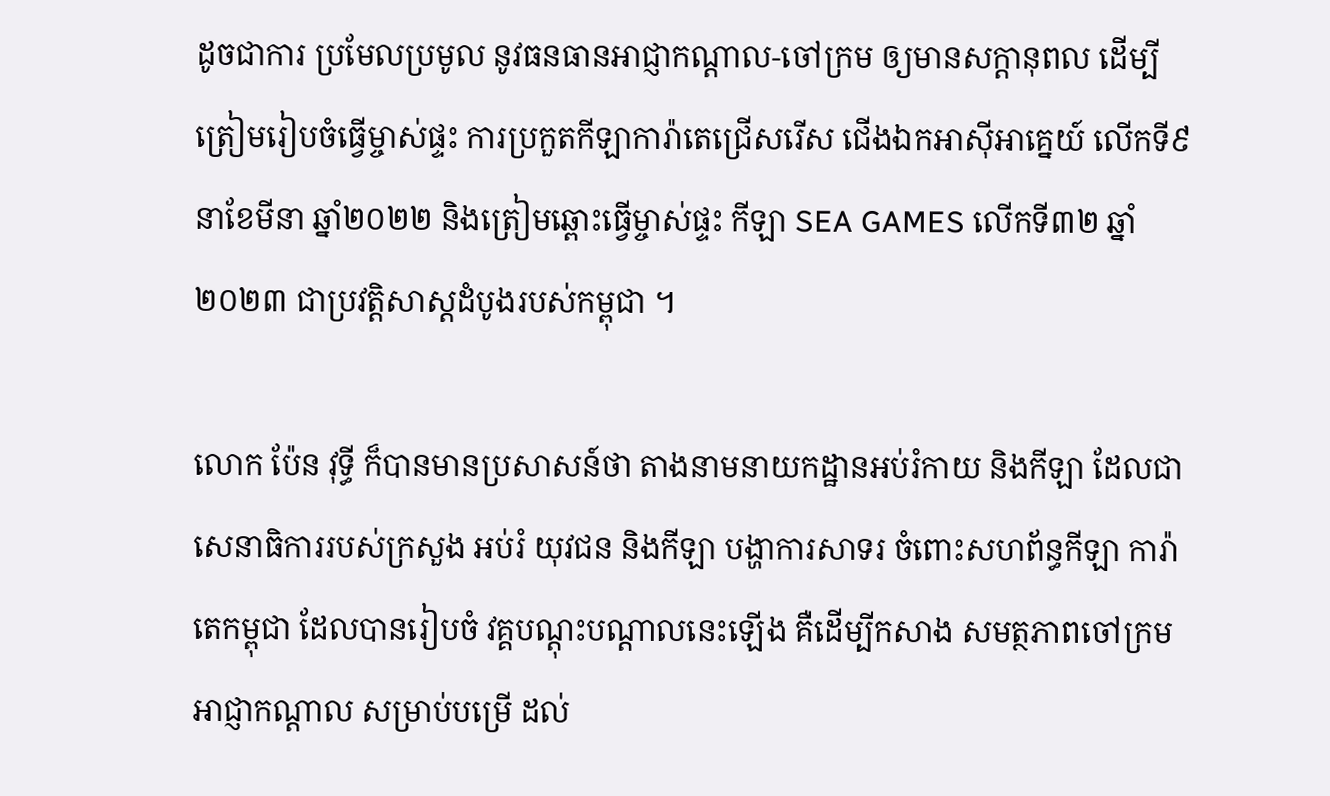ដូចជាការ ប្រមែលប្រមូល នូវធនធានអាជ្ញាកណ្ដាល-ចៅក្រម ឲ្យមានសក្តានុពល ដើម្បីត្រៀមរៀបចំធ្វើម្ចាស់ផ្ទះ ការប្រកួតកីឡាការ៉ាតេជ្រើសរើស ជើងឯកអាស៊ីអាគ្នេយ៍ លើកទី៩ នាខែមីនា ឆ្នាំ២០២២ និងត្រៀមឆ្ពោះធ្វើម្ចាស់ផ្ទះ កីឡា SEA GAMES លើកទី៣២ ឆ្នាំ២០២៣ ជាប្រវត្តិសាស្តដំបូងរបស់កម្ពុជា ។

លោក ប៉ែន វុទ្ធី ក៏បានមានប្រសាសន៍ថា តាងនាមនាយកដ្ឋានអប់រំកាយ និងកីឡា ដែលជាសេនាធិការរបស់ក្រសួង អប់រំ យុវជន និងកីឡា បង្ហាការសាទរ ចំពោះសហព័ន្ធកីឡា ការ៉ាតេកម្ពុជា ដែលបានរៀបចំ វគ្គបណ្តុះបណ្តាលនេះឡើង គឺដើម្បីកសាង សមត្ថភាពចៅក្រម អាជ្ញាកណ្តាល សម្រាប់បម្រើ ដល់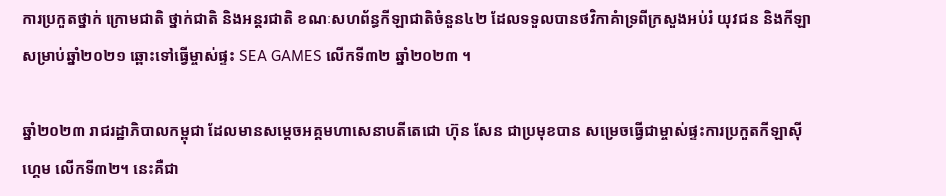ការប្រកួតថ្នាក់ ក្រោមជាតិ ថ្នាក់ជាតិ និងអន្តរជាតិ ខណៈសហព័ន្ធកីឡាជាតិចំនួន៤២ ដែលទទួលបានថវិកាគំាទ្រពីក្រសួងអប់រំ យុវជន និងកីឡា សម្រាប់ឆ្នាំ២០២១ ឆ្ពោះទៅធ្វើម្ចាស់ផ្ទះ SEA GAMES លើកទី៣២ ឆ្នាំ២០២៣ ។

ឆ្នាំ២០២៣ រាជរដ្ឋាភិបាលកម្ពុជា ដែលមានសម្តេចអគ្គមហាសេនាបតីតេជោ ហ៊ុន សែន ជាប្រមុខបាន សម្រេចធ្វើជាម្ចាស់ផ្ទះការប្រកួតកីឡាស៊ីហ្គេម លើកទី៣២។ នេះគឺជា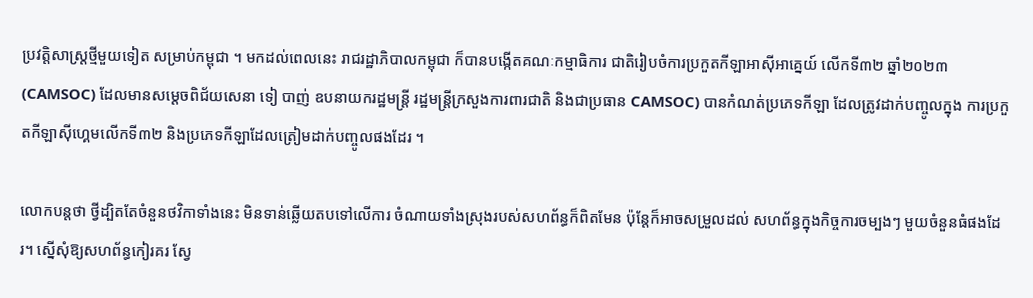ប្រវត្តិសាស្ត្រថ្មីមួយទៀត សម្រាប់កម្ពុជា ។ មកដល់ពេលនេះ រាជរដ្ឋាភិបាលកម្ពុជា ក៏បានបង្កើតគណៈកម្មាធិការ ជាតិរៀបចំការប្រកួតកីឡាអាស៊ីអាគ្នេយ៍ លើកទី៣២ ឆ្នាំ២០២៣ (CAMSOC) ដែលមានសម្តេចពិជ័យសេនា ទៀ បាញ់ ឧបនាយករដ្ឋមន្ត្រី រដ្ឋមន្ត្រីក្រសួងការពារជាតិ និងជាប្រធាន CAMSOC) បានកំណត់ប្រភេទកីឡា ដែលត្រូវដាក់បញ្ចូលក្នុង ការប្រកួតកីឡាស៊ីហ្គេមលើកទី៣២ និងប្រភេទកីឡាដែលត្រៀមដាក់បញ្ចូលផងដែរ ។

លោកបន្តថា ថ្វីដ្បិតតែចំនួនថវិកាទាំងនេះ មិនទាន់ឆ្លើយតបទៅលើការ ចំណាយទាំងស្រុងរបស់សហព័ន្ធក៏ពិតមែន ប៉ុន្តែក៏អាចសម្រួលដល់ សហព័ន្ធក្នុងកិច្ចការចម្បងៗ មួយចំនួនធំផងដែរ។ ស្នើសុំឱ្យសហព័ន្ធកៀរគរ ស្វែ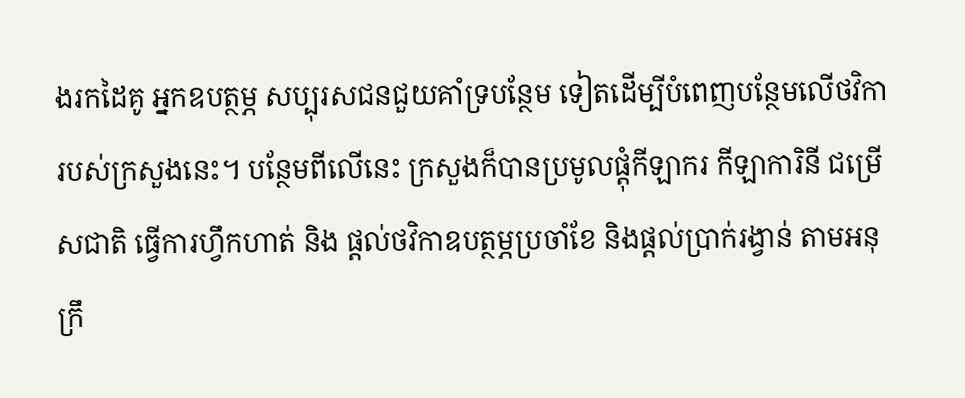ងរកដៃគូ អ្នកឧបត្ថម្ភ សប្បុរសជនជួយគាំទ្របន្ថែម ទៀតដើម្បីបំពេញបន្ថែមលើថវិកា របស់ក្រសួងនេះ។ បន្ថែមពីលើនេះ ក្រសួងក៏បានប្រមូលផ្ដុំកីឡាករ កីឡាការិនី ជម្រើសជាតិ ធ្វើការហ្វឹកហាត់ និង ផ្ដល់ថវិកាឧបត្ថម្ភប្រចាំខែ និងផ្ដល់ប្រាក់រង្វាន់ តាមអនុក្រឹ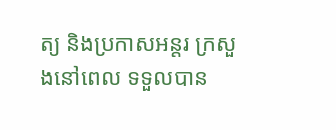ត្យ និងប្រកាសអន្តរ ក្រសួងនៅពេល ទទួលបាន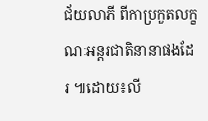ជ័យលាភី ពីកាប្រកួតលក្ខណៈអន្តរជាតិនានាផងដែរ ៕ដោយ៖លី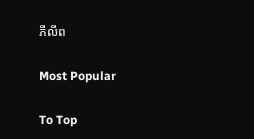ភីលីព

Most Popular

To Top